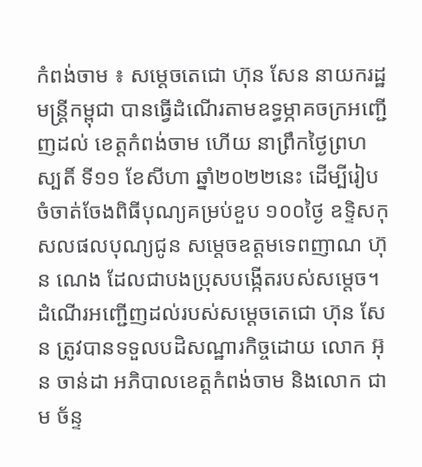កំពង់ចាម ៖ សម្តេចតេជោ ហ៊ុន សែន នាយករដ្ឋមន្ត្រីកម្ពុជា បានធ្វើដំណើរតាមឧទ្ធម្ភាគចក្រអញ្ជើញដល់ ខេត្តកំពង់ចាម ហើយ នាព្រឹកថ្ងៃព្រហស្បតិ៍ ទី១១ ខែសីហា ឆ្នាំ២០២២នេះ ដើម្បីរៀបចំចាត់ចែងពិធីបុណ្យគម្រប់ខួប ១០០ថ្ងៃ ឧទ្ទិសកុសលផលបុណ្យជូន សម្តេចឧត្តមទេពញាណ ហ៊ុន ណេង ដែលជាបងប្រុសបង្កើតរបស់សម្តេច។
ដំណើរអញ្ជើញដល់របស់សម្តេចតេជោ ហ៊ុន សែន ត្រូវបានទទួលបដិសណ្ឋារកិច្ចដោយ លោក អ៊ុន ចាន់ដា អភិបាលខេត្តកំពង់ចាម និងលោក ជាម ច័ន្ទ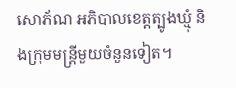សោភ័ណ អភិបាលខេត្តត្បូងឃ្មុំ និងក្រុមមន្ត្រីមួយចំនួនទៀត។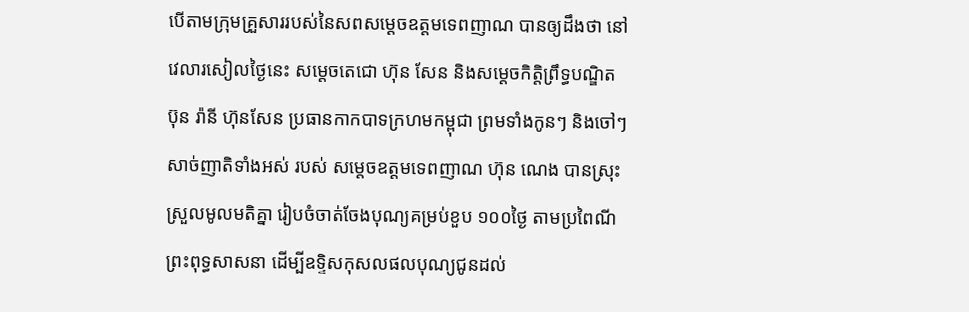បើតាមក្រុមគ្រួសាររបស់នៃសពសម្តេចឧត្តមទេពញាណ បានឲ្យដឹងថា នៅវេលារសៀលថ្ងៃនេះ សម្តេចតេជោ ហ៊ុន សែន និងសម្តេចកិត្តិព្រឹទ្ធបណ្ឌិត ប៊ុន រ៉ានី ហ៊ុនសែន ប្រធានកាកបាទក្រហមកម្ពុជា ព្រមទាំងកូនៗ និងចៅៗ សាច់ញាតិទាំងអស់ របស់ សម្តេចឧត្តមទេពញាណ ហ៊ុន ណេង បានស្រុះស្រួលមូលមតិគ្នា រៀបចំចាត់ចែងបុណ្យគម្រប់ខួប ១០០ថ្ងៃ តាមប្រពៃណីព្រះពុទ្ធសាសនា ដើម្បីឧទ្ទិសកុសលផលបុណ្យជូនដល់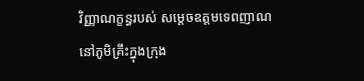វិញ្ញាណក្ខន្ធរបស់ សម្តេចឧត្តមទេពញាណ នៅភូមិគ្រឹះក្នុងក្រុង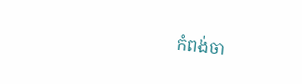កំពង់ចា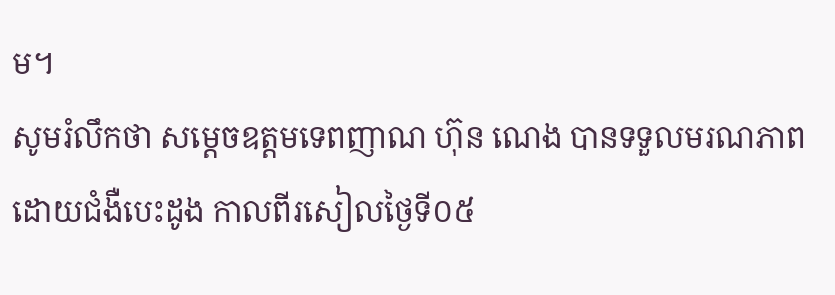ម។
សូមរំលឹកថា សម្តេចឧត្តមទេពញាណ ហ៊ុន ណេង បានទទួលមរណភាពដោយជំងឺបេះដូង កាលពីរសៀលថ្ងៃទី០៥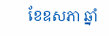ខែឧសភា ឆ្នាំ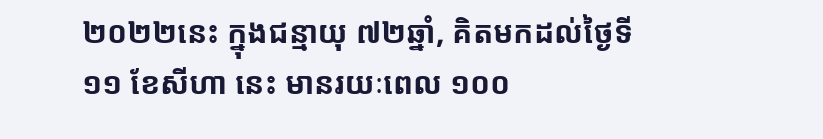២០២២នេះ ក្នុងជន្មាយុ ៧២ឆ្នាំ, គិតមកដល់ថ្ងៃទី១១ ខែសីហា នេះ មានរយៈពេល ១០០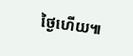ថ្ងៃហើយ៕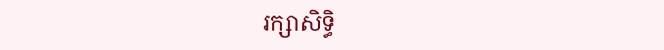រក្សាសិទ្ធិ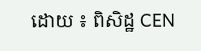ដោយ ៖ ពិសិដ្ឋ CEN